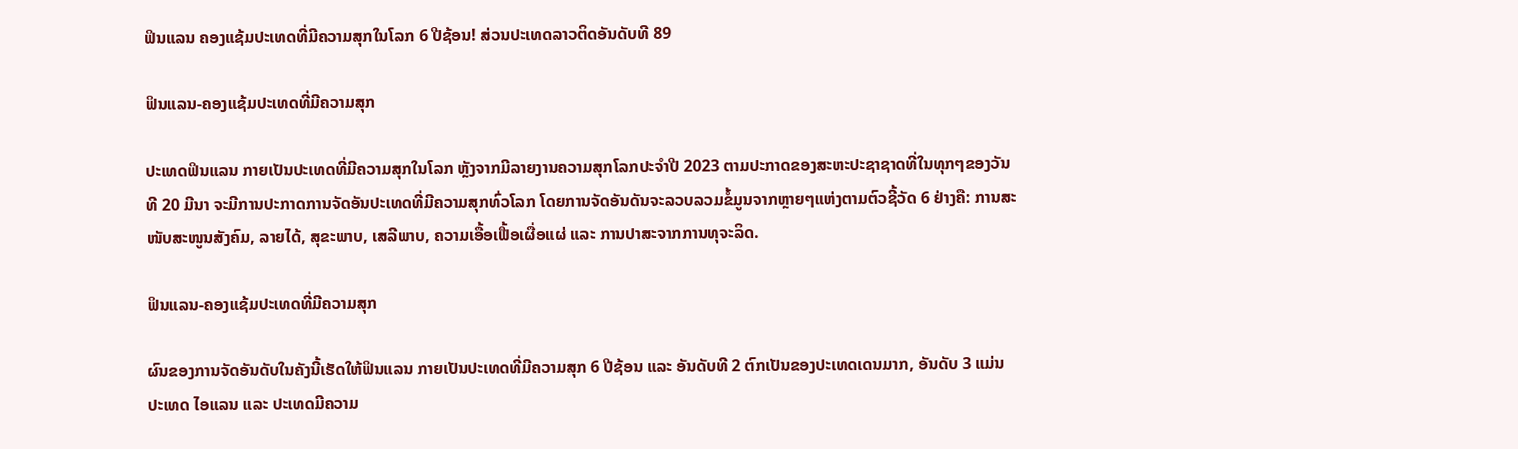ຟິນແລນ ຄອງແຊ້ມປະເທດທີ່ມີຄວາມສຸກໃນໂລກ 6 ປີຊ້ອນ! ສ່ວນປະເທດລາວຕິດອັນດັບທີ 89

ຟິນແລນ-ຄອງແຊ້ມປະເທດທີ່ມີຄວາມສຸກ

ປະເທດຟິນແລນ ກາຍເປັນປະເທດທີ່ມີຄວາມສຸກໃນໂລກ ຫຼັງຈາກມີລາຍງານຄວາມສຸກໂລກປະຈຳປີ 2023 ຕາມປະກາດຂອງສະຫະປະຊາຊາດທີ່ໃນທຸກໆຂອງວັນທີ 20 ມີນາ ຈະມີການປະກາດການຈັດອັນປະເທດທີ່ມີຄວາມສຸກທົ່ວໂລກ ໂດຍການຈັດອັນດັນຈະລວບລວມຂໍ້ມູນຈາກຫຼາຍໆແຫ່ງຕາມຕົວຊີ້ວັດ 6 ຢ່າງຄື: ການສະໜັບສະໜູນສັງຄົມ, ລາຍໄດ້, ສຸຂະພາບ, ເສລີພາບ, ຄວາມເອື້ອເຟື້ອເຜື່ອແຜ່ ແລະ ການປາສະຈາກການທຸຈະລິດ.

ຟິນແລນ-ຄອງແຊ້ມປະເທດທີ່ມີຄວາມສຸກ

ຜົນຂອງການຈັດອັນດັບໃນຄັງນີ້ເຮັດໃຫ້ຟິນແລນ ກາຍເປັນປະເທດທີ່ມີຄວາມສຸກ 6 ປີຊ້ອນ ແລະ ອັນດັບທີ 2 ຕົກເປັນຂອງປະເທດເດນມາກ, ອັນດັບ 3 ແມ່ນ ປະເທດ ໄອແລນ ແລະ ປະເທດມີຄວາມ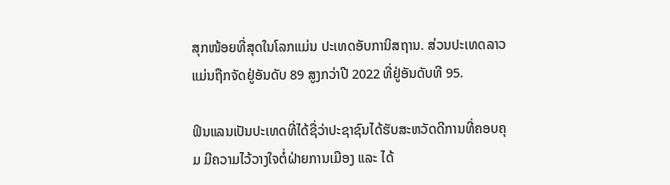ສຸກໜ້ອຍທີ່ສຸດໃນໂລກແມ່ນ ປະເທດອັບການິສຖານ. ສ່ວນປະເທດລາວແມ່ນຖືກຈັດຢູ່ອັນດັບ 89 ສູງກວ່າປີ 2022 ທີ່ຢູ່ອັນດັບທີ 95.

ຟິນແລນເປັນປະເທດທີ່ໄດ້ຊື່ວ່າປະຊາຊົນໄດ້ຮັບສະຫວັດດີການທີ່ຄອບຄຸມ ມີຄວາມໄວ້ວາງໃຈຕໍ່ຝ່າຍການເມືອງ ແລະ ໄດ້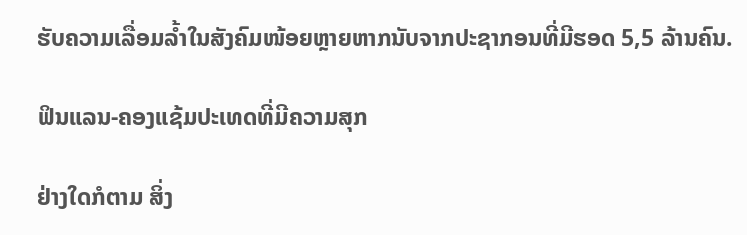ຮັບຄວາມເລື່ອມລ້ຳໃນສັງຄົມໜ້ອຍຫຼາຍຫາກນັບຈາກປະຊາກອນທີ່ມີຮອດ 5,5 ລ້ານຄົນ.

ຟິນແລນ-ຄອງແຊ້ມປະເທດທີ່ມີຄວາມສຸກ

ຢ່າງໃດກໍຕາມ ສິ່ງ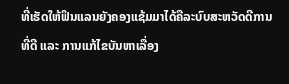ທີ່ເຮັດໃຫ້ຟິນແລນຍັງຄອງແຊ້ມມາໄດ້ຄືລະບົບສະຫວັດດີການທີ່ດີ ແລະ ການແກ້ໄຂບັນຫາເລື່ອງ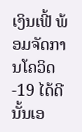ເງິນເຟີ້ ພ້ອມຈັດການໂຄວິດ-19 ໄດ້ດີນັ້ນເອ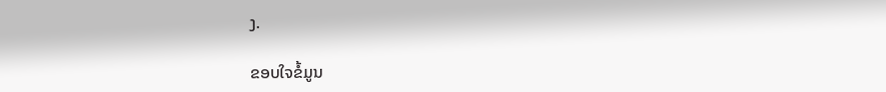ງ.

ຂອບໃຈຂໍ້ມູນ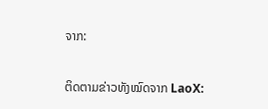ຈາກ:

ຕິດຕາມຂ່າວທັງໝົດຈາກ LaoX: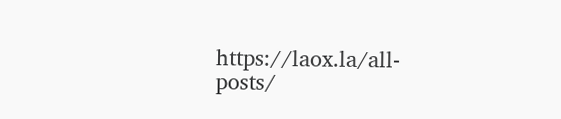https://laox.la/all-posts/